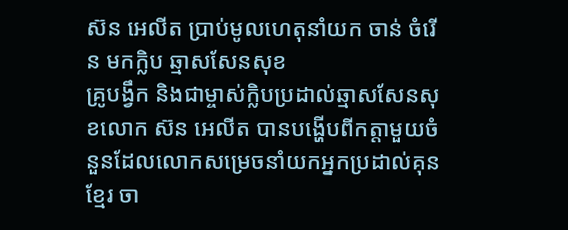ស៊ន អេលីត ប្រាប់មូលហេតុនាំយក ចាន់ ចំរើន មកក្លិប ឆ្មាសសែនសុខ
គ្រូបង្វឹក និងជាម្ចាស់ក្លិបប្រដាល់ឆ្មាសសែនសុខលោក ស៊ន អេលីត បានបង្ហើបពីកត្តាមួយចំនួនដែលលោកសម្រេចនាំយកអ្នកប្រដាល់គុនខ្មែរ ចា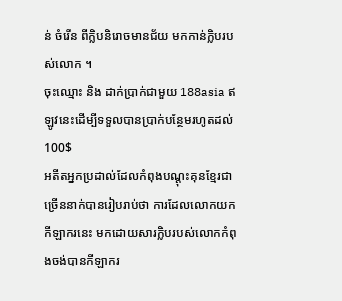ន់ ចំរើន ពីក្លិបនិរោចមានជ័យ មកកាន់ក្លិបរបស់លោក ។
ចុះឈ្មោះ និង ដាក់ប្រាក់ជាមួយ 188asia ឥឡូវនេះដើម្បីទទួលបានប្រាក់បន្ថែមរហូតដល់ 100$
អតីតអ្នកប្រដាល់ដែលកំពុងបណ្តុះគុនខ្មែរជាច្រើននាក់បានរៀបរាប់ថា ការដែលលោកយកកីឡាករនេះ មកដោយសារក្លិបរបស់លោកកំពុងចង់បានកីឡាករ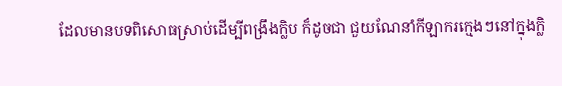ដែលមានបទពិសោធស្រាប់ដើម្បីពង្រឹងក្លិប ក៏ដូចជា ជួយណែនាំកីឡាករក្មេងៗនៅក្នុងក្លិ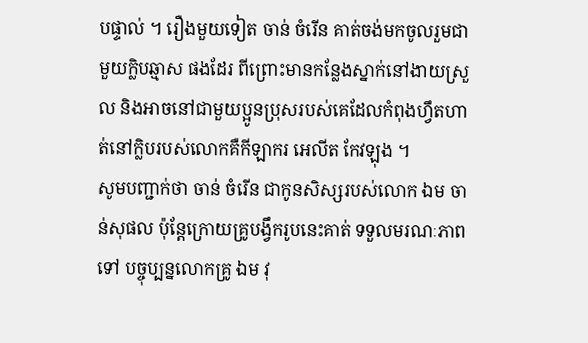បផ្ទាល់ ។ រឿងមួយទៀត ចាន់ ចំរើន គាត់ចង់មកចូលរួមជាមួយក្លិបឆ្មាស ផងដែរ ពីព្រោះមានកន្លែងស្នាក់នៅងាយស្រួល និងអាចនៅជាមួយប្អូនប្រុសរបស់គេដែលកំពុងហ្វឹតហាត់នៅក្លិបរបស់លោកគឺកីឡាករ អេលីត កែវឡុង ។
សូមបញ្ជាក់ថា ចាន់ ចំរើន ជាកូនសិស្សរបស់លោក ឯម ចាន់សុផល ប៉ុន្តែក្រោយគ្រូបង្វឹករូបនេះគាត់ ទទួលមរណៈភាពទៅ បច្ចុប្បន្នលោកគ្រូ ឯម វុ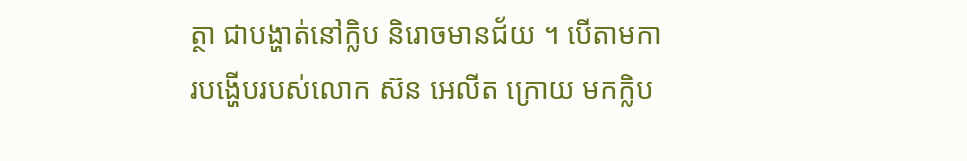ត្ថា ជាបង្ហាត់នៅក្លិប និរោចមានជ័យ ។ បើតាមការបង្ហើបរបស់លោក ស៊ន អេលីត ក្រោយ មកក្លិប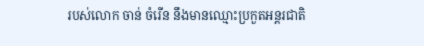របស់លោក ចាន់ ចំរើន នឹងមានឈ្មោះប្រកួតអន្តរជាតិ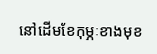នៅដើមខែកុម្ភៈខាងមុខ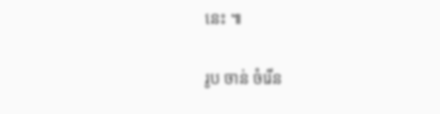នេះ ៕

រូប ចាន់ ចំរើន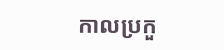កាលប្រកួ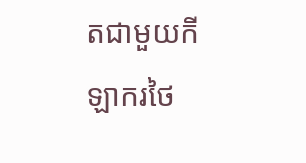តជាមួយកីឡាករថៃ